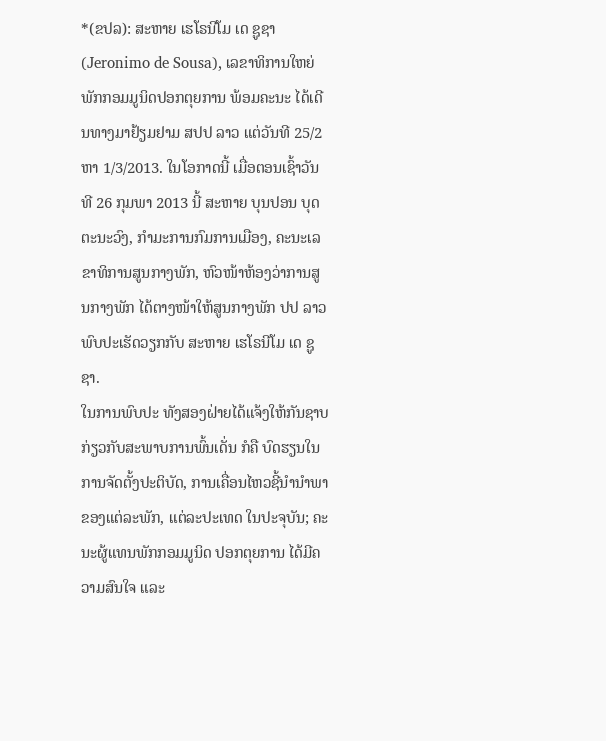*(ຂປລ): ສະຫາຍ ເຮໂຣນີໂມ ເດ ຊູຊາ (Jeronimo de Sousa), ເລຂາທິການໃຫຍ່ ພັກກອມມູນິດປອກຕຸຍການ ພ້ອມຄະນະ ໄດ້ເດີນທາງມາຢ້ຽມຢາມ ສປປ ລາວ ແຕ່ວັນທີ 25/2 ຫາ 1/3/2013. ໃນໂອກາດນີ້ ເມື່ອຕອນເຊົ້າວັນທີ 26 ກຸມພາ 2013 ນີ້ ສະຫາຍ ບຸນປອນ ບຸດຕະນະວົງ, ກຳມະການກົມການເມືອງ, ຄະນະເລຂາທິການສູນກາງພັກ, ຫົວໜ້າຫ້ອງວ່າການສູນກາງພັກ ໄດ້ຕາງໜ້າໃຫ້ສູນກາງພັກ ປປ ລາວ ພົບປະເຮັດວຽກກັບ ສະຫາຍ ເຮໂຣນີໂມ ເດ ຊູຊາ.
ໃນການພົບປະ ທັງສອງຝ່າຍໄດ້ແຈ້ງໃຫ້ກັນຊາບ ກ່ຽວກັບສະພາບການພົ້ນເດັ່ນ ກໍຄື ບົດຮຽນໃນການຈັດຕັ້ງປະຕິບັດ, ການເຄື່ອນໄຫວຊີ້ນຳນຳພາ ຂອງແຕ່ລະພັກ, ແຕ່ລະປະເທດ ໃນປະຈຸບັນ; ຄະນະຜູ້ແທນພັກກອມມູນິດ ປອກຕຸຍການ ໄດ້ມີຄວາມສົນໃຈ ແລະ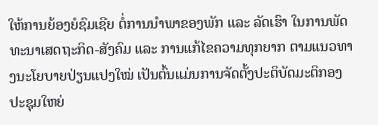ໃຫ້ການຍ້ອງຍໍຊົມເຊີຍ ຕໍ່ການນຳພາຂອງພັກ ແລະ ລັດເຮົາ ໃນການພັດທະນາເສດຖະກິດ-ສັງຄົມ ແລະ ການແກ້ໄຂຄວາມທຸກຍາກ ຕາມແນວທາງນະໂຍບາຍປ່ຽນແປງໃໝ່ ເປັນຕົ້ນແມ່ນການຈັດຕັ້ງປະຕິບັດມະຕິກອງປະຊຸມໃຫຍ່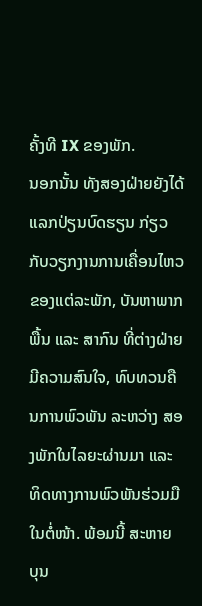ຄັ້ງທີ IX ຂອງພັກ.
ນອກນັ້ນ ທັງສອງຝ່າຍຍັງໄດ້ແລກປ່ຽນບົດຮຽນ ກ່ຽວກັບວຽກງານການເຄື່ອນໄຫວ ຂອງແຕ່ລະພັກ, ບັນຫາພາກພື້ນ ແລະ ສາກົນ ທີ່ຕ່າງຝ່າຍມີຄວາມສົນໃຈ, ທົບທວນຄືນການພົວພັນ ລະຫວ່າງ ສອງພັກໃນໄລຍະຜ່ານມາ ແລະ ທິດທາງການພົວພັນຮ່ວມມືໃນຕໍ່ໜ້າ. ພ້ອມນີ້ ສະຫາຍ ບຸນ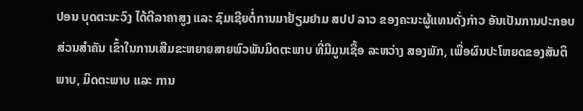ປອນ ບຸດຕະນະວົງ ໄດ້ຕີລາຄາສູງ ແລະ ຊົມເຊີຍຕໍ່ການມາຢ້ຽມຢາມ ສປປ ລາວ ຂອງຄະນະຜູ້ແທນດັ່ງກ່າວ ອັນເປັນການປະກອບ ສ່ວນສຳຄັນ ເຂົ້າໃນການເສີມຂະຫຍາຍສາຍພົວພັນມິດຕະພາບ ທີ່ມີມູນເຊື້ອ ລະຫວ່າງ ສອງພັກ, ເພື່ອຜົນປະໂຫຍດຂອງສັນຕິພາບ, ມິດຕະພາບ ແລະ ການ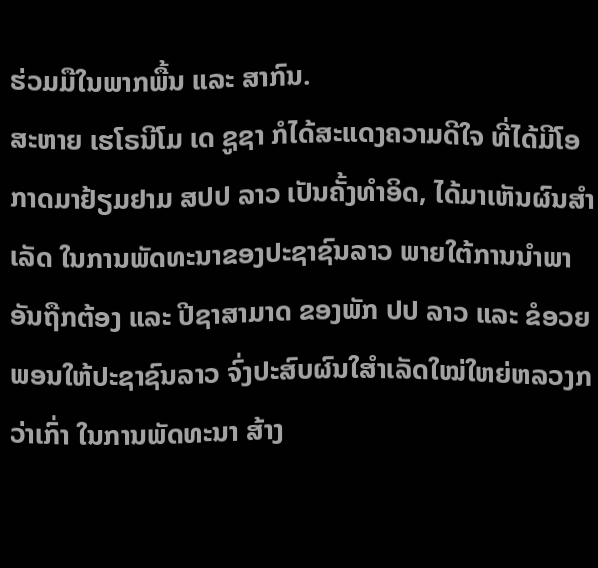ຮ່ວມມືໃນພາກພື້ນ ແລະ ສາກົນ.
ສະຫາຍ ເຮໂຣນີໂມ ເດ ຊູຊາ ກໍໄດ້ສະແດງຄວາມດີໃຈ ທີ່ໄດ້ມີໂອກາດມາຢ້ຽມຢາມ ສປປ ລາວ ເປັນຄັ້ງທຳອິດ, ໄດ້ມາເຫັນຜົນສຳເລັດ ໃນການພັດທະນາຂອງປະຊາຊົນລາວ ພາຍໃຕ້ການນຳພາອັນຖືກຕ້ອງ ແລະ ປີຊາສາມາດ ຂອງພັກ ປປ ລາວ ແລະ ຂໍອວຍພອນໃຫ້ປະຊາຊົນລາວ ຈົ່ງປະສົບຜົນໃສຳເລັດໃໝ່ໃຫຍ່ຫລວງກວ່າເກົ່າ ໃນການພັດທະນາ ສ້າງ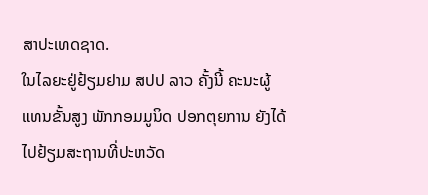ສາປະເທດຊາດ.
ໃນໄລຍະຢູ່ຢ້ຽມຢາມ ສປປ ລາວ ຄັ້ງນີ້ ຄະນະຜູ້ແທນຂັ້ນສູງ ພັກກອມມູນິດ ປອກຕຸຍການ ຍັງໄດ້ໄປຢ້ຽມສະຖານທີ່ປະຫວັດ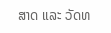ສາດ ແລະ ວັດທ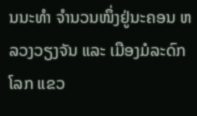ນນະທຳ ຈຳນວນໜຶ່ງຢູ່ນະຄອນ ຫລວງວຽງຈັນ ແລະ ເມືອງມໍລະດົກໂລກ ແຂວ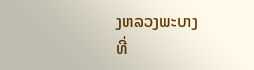ງຫລວງພະບາງ
ທີ່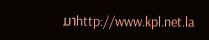ມາhttp://www.kpl.net.la